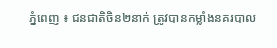ភ្នំពេញ ៖ ជនជាតិចិន២នាក់ ត្រូវបានកម្លាំងនគរបាល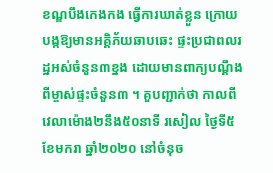ខណ្ឌបឹងកេងកង ធ្វើការឃាត់ខ្លួន ក្រោយបង្កឱ្យមានអគ្គិភ័យឆាបឆេះ ផ្ទះប្រជាពលរដ្ឋអស់ចំនួន៣ខ្នង ដោយមានពាក្យបណ្ដឹង ពីម្ចាស់ផ្ទះចំនួន៣ ។ គួបញ្ជាក់ថា កាលពីវេលាម៉ោង២នឹង៥០នាទី រសៀល ថ្ងៃទី៥ខែមករា ឆ្នាំ២០២០ នៅចំនុច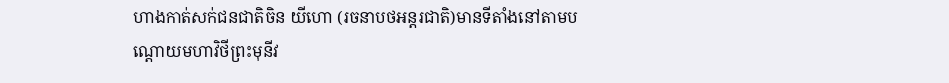ហាងកាត់សក់ជនជាតិចិន យីហោ (រចនាបថអន្តរជាតិ)មានទីតាំងនៅតាមបណ្ដោយមហាវិថីព្រះមុនីវ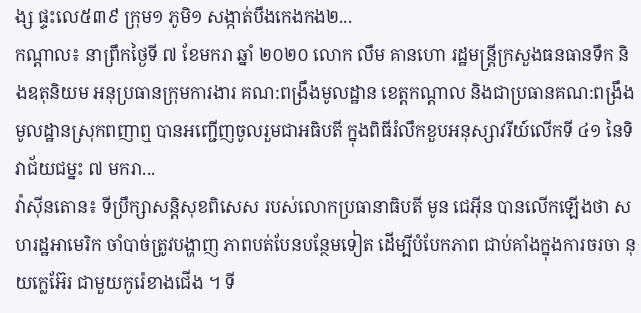ង្ស ផ្ទះលេ៥៣៩ ក្រុម១ ភូមិ១ សង្កាត់បឹងកេងកង២...
កណ្តាល៖ នាព្រឹកថ្ងៃទី ៧ ខែមករា ឆ្នាំ ២០២០ លោក លឹម គានហោ រដ្ឋមន្រ្តីក្រសួងធនធានទឹក និងឧតុនិយម អនុប្រធានក្រុមការងារ គណ:ពង្រឹងមូលដ្ឋាន ខេត្តកណ្តាល និងជាប្រធានគណ:ពង្រឹង មូលដ្ឋានស្រុកពញាឮ បានអញ្ជើញចូលរួមជាអធិបតី ក្នុងពិធីរំលឹកខួបអនុស្សាវរីយ៍លើកទី ៤១ នៃទិវាជ័យជម្នះ ៧ មករា...
វ៉ាស៊ីនតោន៖ ទីប្រឹក្សាសន្តិសុខពិសេស របស់លោកប្រធានាធិបតី មូន ជេអ៊ីន បានលើកឡើងថា សហរដ្ឋអាមេរិក ចាំបាច់ត្រូវបង្ហាញ ភាពបត់បែនបន្ថែមទៀត ដើម្បីបំបែកភាព ជាប់គាំងក្នុងការចរចា នុយក្លេអ៊ែរ ជាមួយកូរ៉េខាងជើង ។ ទី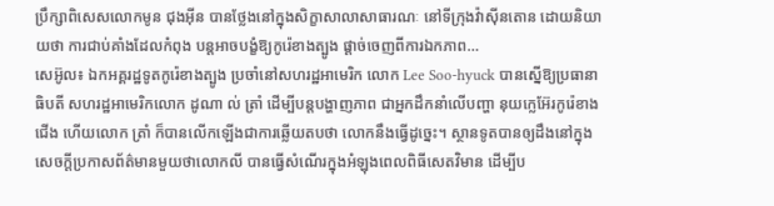ប្រឹក្សាពិសេសលោកមូន ជុងអ៊ីន បានថ្លែងនៅក្នុងសិក្ខាសាលាសាធារណៈ នៅទីក្រុងវ៉ាស៊ីនតោន ដោយនិយាយថា ការជាប់គាំងដែលកំពុង បន្តអាចបង្ខំឱ្យកូរ៉េខាងត្បូង ផ្តាច់ចេញពីការឯកភាព...
សេអ៊ូល៖ ឯកអគ្គរដ្ឋទូតកូរ៉េខាងត្បូង ប្រចាំនៅសហរដ្ឋអាមេរិក លោក Lee Soo-hyuck បានស្នើឱ្យប្រធានាធិបតី សហរដ្ឋអាមេរិកលោក ដូណា ល់ ត្រាំ ដើម្បីបន្តបង្ហាញភាព ជាអ្នកដឹកនាំលើបញ្ហា នុយក្លេអ៊ែរកូរ៉េខាងជើង ហើយលោក ត្រាំ ក៏បានលើកឡើងជាការឆ្លើយតបថា លោកនឹងធ្វើដូច្នេះ។ ស្ថានទូតបានឲ្យដឹងនៅក្នុងសេចក្តីប្រកាសព័ត៌មានមួយថាលោកលី បានធ្វើសំណើរក្នុងអំឡុងពេលពិធីសេតវិមាន ដើម្បីប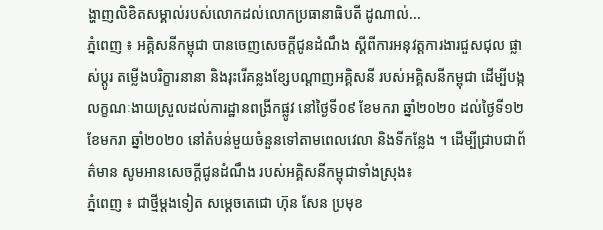ង្ហាញលិខិតសម្គាល់របស់លោកដល់លោកប្រធានាធិបតី ដូណាល់...
ភ្នំពេញ ៖ អគ្គិសនីកម្ពុជា បានចេញសេចក្តីជូនដំណឹង ស្តីពីការអនុវត្តការងារជួសជុល ផ្លាស់ប្តូរ តម្លើងបរិក្ខារនានា និងរុះរើគន្លងខ្សែបណ្តាញអគ្គិសនី របស់អគ្គិសនីកម្ពុជា ដើម្បីបង្កលក្ខណៈងាយស្រួលដល់ការដ្ឋានពង្រីកផ្លូវ នៅថ្ងៃទី០៩ ខែមករា ឆ្នាំ២០២០ ដល់ថ្ងៃទី១២ ខែមករា ឆ្នាំ២០២០ នៅតំបន់មួយចំនួនទៅតាមពេលវេលា និងទីកន្លែង ។ ដើម្បីជ្រាបជាព័ត៌មាន សូមអានសេចក្ដីជូនដំណឹង របស់អគ្គិសនីកម្ពុជាទាំងស្រុង៖
ភ្នំពេញ ៖ ជាថ្មីម្តងទៀត សម្ដេចតេជោ ហ៊ុន សែន ប្រមុខ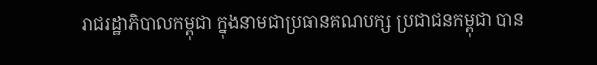រាជរដ្ឋាភិបាលកម្ពុជា ក្នុងនាមជាប្រធានគណបក្ស ប្រជាជនកម្ពុជា បាន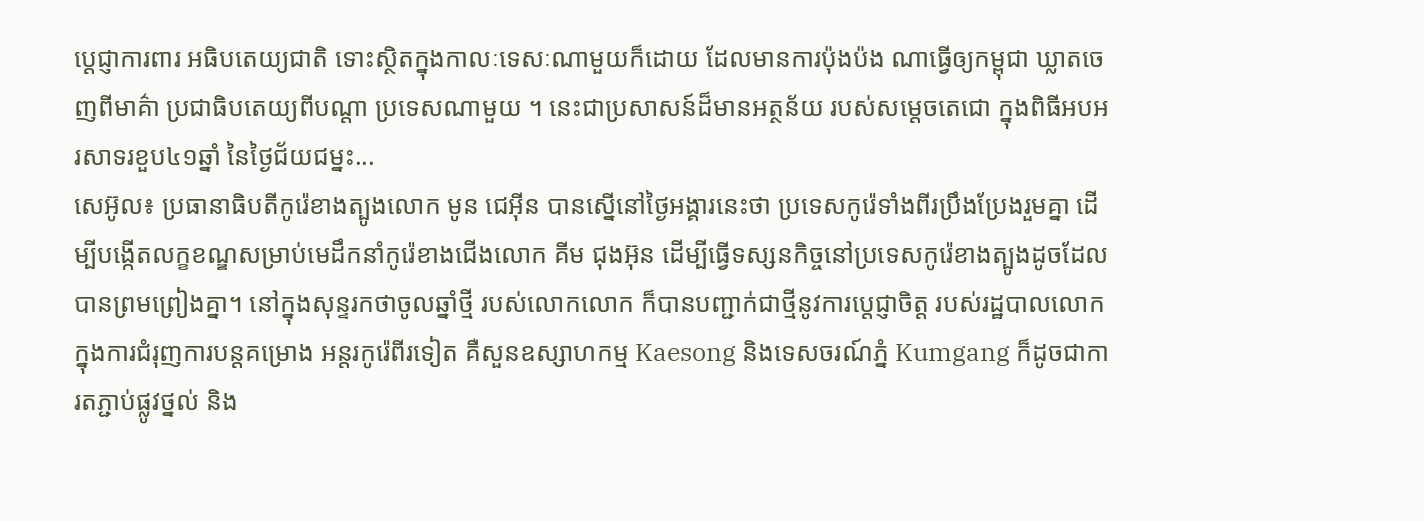ប្ដេជ្ញាការពារ អធិបតេយ្យជាតិ ទោះស្ថិតក្នុងកាលៈទេសៈណាមួយក៏ដោយ ដែលមានការប៉ុងប៉ង ណាធ្វើឲ្យកម្ពុជា ឃ្លាតចេញពីមាគ៌ា ប្រជាធិបតេយ្យពីបណ្តា ប្រទេសណាមួយ ។ នេះជាប្រសាសន៍ដ៏មានអត្ថន័យ របស់សម្តេចតេជោ ក្នុងពិធីអបអរសាទរខួប៤១ឆ្នាំ នៃថ្ងៃជ័យជម្នះ...
សេអ៊ូល៖ ប្រធានាធិបតីកូរ៉េខាងត្បូងលោក មូន ជេអ៊ីន បានស្នើនៅថ្ងៃអង្គារនេះថា ប្រទេសកូរ៉េទាំងពីរប្រឹងប្រែងរួមគ្នា ដើម្បីបង្កើតលក្ខខណ្ឌសម្រាប់មេដឹកនាំកូរ៉េខាងជើងលោក គីម ជុងអ៊ុន ដើម្បីធ្វើទស្សនកិច្ចនៅប្រទេសកូរ៉េខាងត្បូងដូចដែលបានព្រមព្រៀងគ្នា។ នៅក្នុងសុន្ទរកថាចូលឆ្នាំថ្មី របស់លោកលោក ក៏បានបញ្ជាក់ជាថ្មីនូវការប្តេជ្ញាចិត្ត របស់រដ្ឋបាលលោក ក្នុងការជំរុញការបន្តគម្រោង អន្តរកូរ៉េពីរទៀត គឺសួនឧស្សាហកម្ម Kaesong និងទេសចរណ៍ភ្នំ Kumgang ក៏ដូចជាការតភ្ជាប់ផ្លូវថ្នល់ និង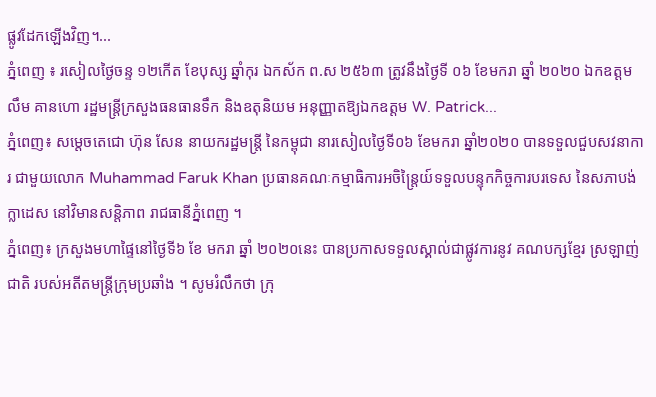ផ្លូវដែកឡើងវិញ។...
ភ្នំពេញ ៖ រសៀលថ្ងៃចន្ទ ១២កើត ខែបុស្ស ឆ្នាំកុរ ឯកស័ក ព.ស ២៥៦៣ ត្រូវនឹងថ្ងៃទី ០៦ ខែមករា ឆ្នាំ ២០២០ ឯកឧត្តម លឹម គានហោ រដ្ឋមន្រ្តីក្រសួងធនធានទឹក និងឧតុនិយម អនុញ្ញាតឱ្យឯកឧត្តម W. Patrick...
ភ្នំពេញ៖ សម្តេចតេជោ ហ៊ុន សែន នាយករដ្ឋមន្រ្តី នៃកម្ពុជា នារសៀលថ្ងៃទី០៦ ខែមករា ឆ្នាំ២០២០ បានទទួលជួបសវនាការ ជាមួយលោក Muhammad Faruk Khan ប្រធានគណៈកម្មាធិការអចិន្រ្តៃយ៍ទទួលបន្ទុកកិច្ចការបរទេស នៃសភាបង់ក្លាដេស នៅវិមានសន្តិភាព រាជធានីភ្នំពេញ ។
ភ្នំពេញ៖ ក្រសួងមហាផ្ទៃនៅថ្ងៃទី៦ ខែ មករា ឆ្នាំ ២០២០នេះ បានប្រកាសទទួលស្គាល់ជាផ្លូវការនូវ គណបក្សខ្មែរ ស្រឡាញ់ជាតិ របស់អតីតមន្រ្តីក្រុមប្រឆាំង ។ សូមរំលឹកថា ក្រុ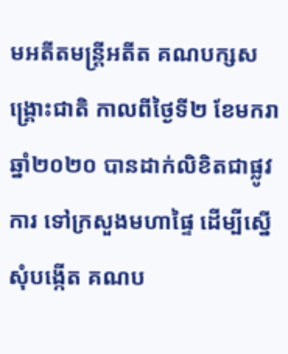មអតីតមន្រ្តីអតីត គណបក្សសង្រ្គោះជាតិ កាលពីថ្ងៃទី២ ខែមករា ឆ្នាំ២០២០ បានដាក់លិខិតជាផ្លូវការ ទៅក្រសួងមហាផ្ទៃ ដើម្បីស្នើសុំបង្កើត គណប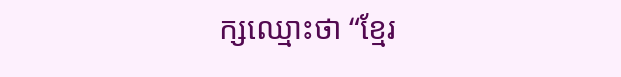ក្សឈ្មោះថា “ខ្មែរ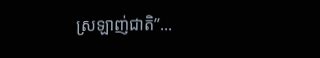ស្រឡាញ់ជាតិ”...